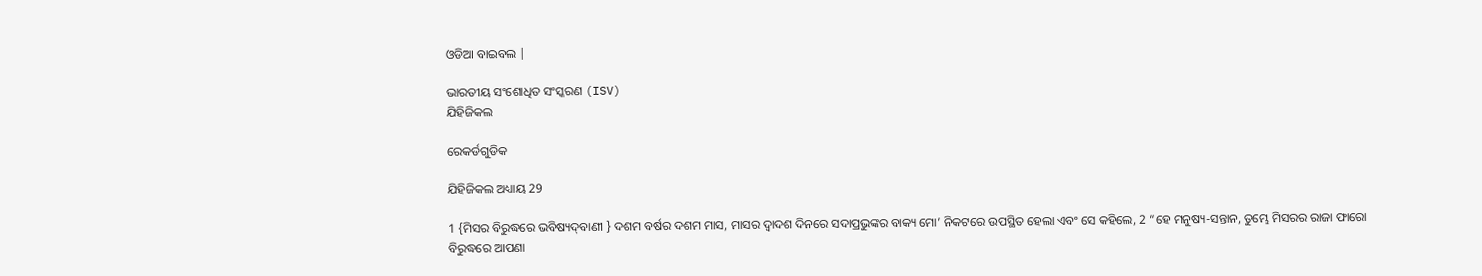ଓଡିଆ ବାଇବଲ |

ଭାରତୀୟ ସଂଶୋଧିତ ସଂସ୍କରଣ (ISV)
ଯିହିଜିକଲ

ରେକର୍ଡଗୁଡିକ

ଯିହିଜିକଲ ଅଧ୍ୟାୟ 29

1 {ମିସର ବିରୁଦ୍ଧରେ ଭବିଷ୍ୟଦ୍‍ବାଣୀ } ଦଶମ ବର୍ଷର ଦଶମ ମାସ, ମାସର ଦ୍ୱାଦଶ ଦିନରେ ସଦାପ୍ରଭୁଙ୍କର ବାକ୍ୟ ମୋ’ ନିକଟରେ ଉପସ୍ଥିତ ହେଲା ଏବଂ ସେ କହିଲେ, 2 “ହେ ମନୁଷ୍ୟ-ସନ୍ତାନ, ତୁମ୍ଭେ ମିସରର ରାଜା ଫାରୋ ବିରୁଦ୍ଧରେ ଆପଣା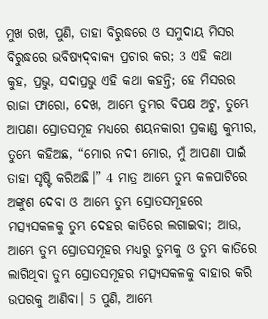ମୁଖ ରଖ, ପୁଣି, ତାହା ବିରୁଦ୍ଧରେ ଓ ସମୁଦାୟ ମିସର ବିରୁଦ୍ଧରେ ଭବିଷ୍ୟଦ୍‍ବାକ୍ୟ ପ୍ରଚାର କର; 3 ଏହି କଥା କୁହ, ପ୍ରଭୁ, ସଦାପ୍ରଭୁ ଏହି କଥା କହନ୍ତି; ହେ ମିସରର ରାଜା ଫାରୋ, ଦେଖ, ଆମ୍ଭେ ତୁମ୍ଭର ବିପକ୍ଷ ଅଟୁ, ତୁମ୍ଭେ ଆପଣା ସ୍ରୋତସମୂହ ମଧ୍ୟରେ ଶୟନକାରୀ ପ୍ରକାଣ୍ଡ କୁମ୍ଭୀର, ତୁମ୍ଭେ କହିଅଛ, “ମୋର ନଦୀ ମୋର, ମୁଁ ଆପଣା ପାଇଁ ତାହା ସୃଷ୍ଟି କରିଅଛି।” 4 ମାତ୍ର ଆମ୍ଭେ ତୁମ୍ଭ କଳପାଟିରେ ଅଙ୍କୁଶ ଦେବା ଓ ଆମ୍ଭେ ତୁମ୍ଭ ସ୍ରୋତସମୂହରେ ମତ୍ସ୍ୟସକଳକୁ ତୁମ୍ଭ ଦେହର କାତିରେ ଲଗାଇବା; ଆଉ, ଆମ୍ଭେ ତୁମ୍ଭ ସ୍ରୋତସମୂହର ମଧ୍ୟରୁ ତୁମ୍ଭକୁ ଓ ତୁମ୍ଭ କାତିରେ ଲାଗିଥିବା ତୁମ୍ଭ ସ୍ରୋତସମୂହର ମତ୍ସ୍ୟସକଳକୁ ବାହାର କରି ଉପରକୁ ଆଣିବା। 5 ପୁଣି, ଆମ୍ଭେ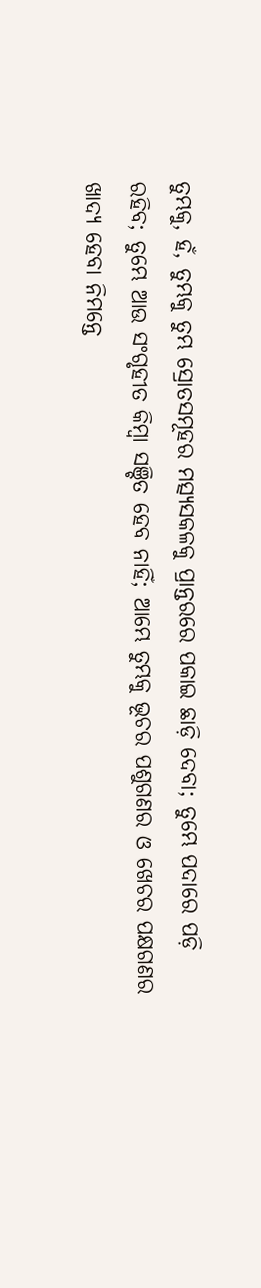ତୁମ୍ଭକୁ, ହଁ, ତୁମ୍ଭକୁ ତୁମ୍ଭ ସ୍ରୋତସମୂହର ମତ୍ସ୍ୟସକଳକୁ ପ୍ରାନ୍ତରରେ ପକାଇ ଛାଡ଼ି ଦେବା; ତୁମ୍ଭେ ପଦାରେ ପଡ଼ି ରହିବ; ତୁମ୍ଭେ ଆଉ ସଂଗୃହୀତ କିମ୍ବା ସଞ୍ଚିତ ହେବ ନାହିଁ; ଆମ୍ଭେ ତୁମ୍ଭକୁ ଭୂଚର ପଶୁଗଣର ଓ ଖେଚର ପକ୍ଷଗଣର ଖାଦ୍ୟ ହେବା ନିମନ୍ତେ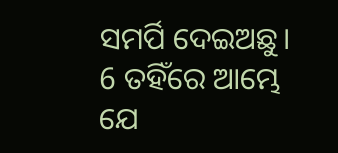ସମର୍ପି ଦେଇଅଛୁ। 6 ତହିଁରେ ଆମ୍ଭେ ଯେ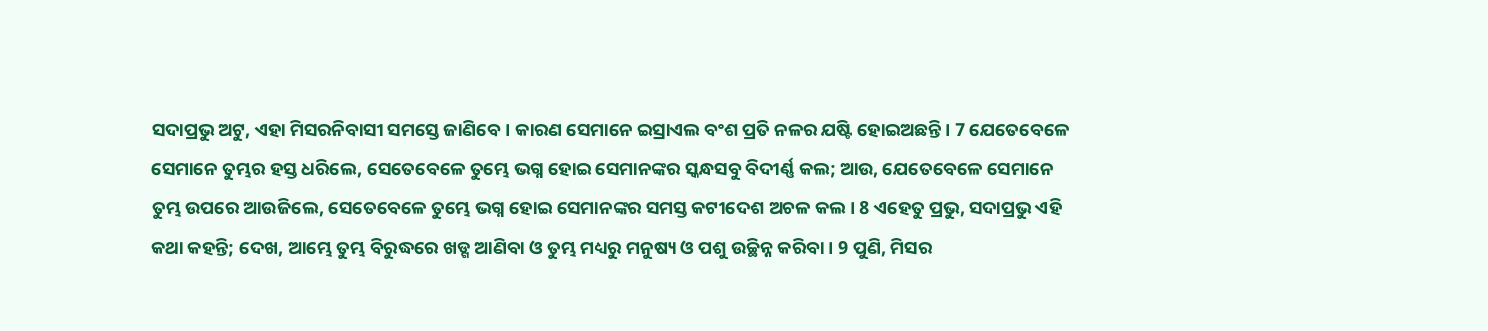ସଦାପ୍ରଭୁ ଅଟୁ, ଏହା ମିସରନିବାସୀ ସମସ୍ତେ ଜାଣିବେ। କାରଣ ସେମାନେ ଇସ୍ରାଏଲ ବଂଶ ପ୍ରତି ନଳର ଯଷ୍ଟି ହୋଇଅଛନ୍ତି। 7 ଯେତେବେଳେ ସେମାନେ ତୁମ୍ଭର ହସ୍ତ ଧରିଲେ, ସେତେବେଳେ ତୁମ୍ଭେ ଭଗ୍ନ ହୋଇ ସେମାନଙ୍କର ସ୍କନ୍ଧସବୁ ବିଦୀର୍ଣ୍ଣ କଲ; ଆଉ, ଯେତେବେଳେ ସେମାନେ ତୁମ୍ଭ ଉପରେ ଆଉଜିଲେ, ସେତେବେଳେ ତୁମ୍ଭେ ଭଗ୍ନ ହୋଇ ସେମାନଙ୍କର ସମସ୍ତ କଟୀଦେଶ ଅଚଳ କଲ। 8 ଏହେତୁ ପ୍ରଭୁ, ସଦାପ୍ରଭୁ ଏହି କଥା କହନ୍ତି; ଦେଖ, ଆମ୍ଭେ ତୁମ୍ଭ ବିରୁଦ୍ଧରେ ଖଡ୍ଗ ଆଣିବା ଓ ତୁମ୍ଭ ମଧ୍ୟରୁ ମନୁଷ୍ୟ ଓ ପଶୁ ଉଚ୍ଛିନ୍ନ କରିବା। 9 ପୁଣି, ମିସର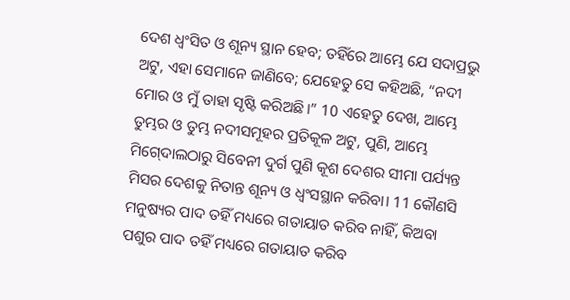ଦେଶ ଧ୍ୱଂସିତ ଓ ଶୂନ୍ୟ ସ୍ଥାନ ହେବ; ତହିଁରେ ଆମ୍ଭେ ଯେ ସଦାପ୍ରଭୁ ଅଟୁ, ଏହା ସେମାନେ ଜାଣିବେ; ଯେହେତୁ ସେ କହିଅଛି, “ନଦୀ ମୋର ଓ ମୁଁ ତାହା ସୃଷ୍ଟି କରିଅଛି।” 10 ଏହେତୁ ଦେଖ, ଆମ୍ଭେ ତୁମ୍ଭର ଓ ତୁମ୍ଭ ନଦୀସମୂହର ପ୍ରତିକୂଳ ଅଟୁ, ପୁଣି, ଆମ୍ଭେ ମିଗ୍‍ଦୋଲଠାରୁ ସିବେନୀ ଦୁର୍ଗ ପୁଣି କୂଶ ଦେଶର ସୀମା ପର୍ଯ୍ୟନ୍ତ ମିସର ଦେଶକୁ ନିତାନ୍ତ ଶୂନ୍ୟ ଓ ଧ୍ୱଂସସ୍ଥାନ କରିବା। 11 କୌଣସି ମନୁଷ୍ୟର ପାଦ ତହିଁ ମଧ୍ୟରେ ଗତାୟାତ କରିବ ନାହିଁ, କିଅବା ପଶୁର ପାଦ ତହିଁ ମଧ୍ୟରେ ଗତାୟାତ କରିବ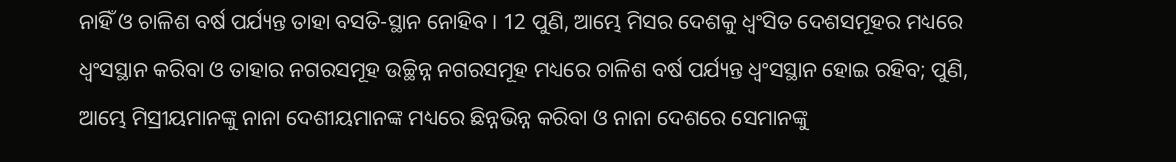ନାହିଁ ଓ ଚାଳିଶ ବର୍ଷ ପର୍ଯ୍ୟନ୍ତ ତାହା ବସତି-ସ୍ଥାନ ନୋହିବ। 12 ପୁଣି, ଆମ୍ଭେ ମିସର ଦେଶକୁ ଧ୍ୱଂସିତ ଦେଶସମୂହର ମଧ୍ୟରେ ଧ୍ୱଂସସ୍ଥାନ କରିବା ଓ ତାହାର ନଗରସମୂହ ଉଚ୍ଛିନ୍ନ ନଗରସମୂହ ମଧ୍ୟରେ ଚାଳିଶ ବର୍ଷ ପର୍ଯ୍ୟନ୍ତ ଧ୍ୱଂସସ୍ଥାନ ହୋଇ ରହିବ; ପୁଣି, ଆମ୍ଭେ ମିସ୍ରୀୟମାନଙ୍କୁ ନାନା ଦେଶୀୟମାନଙ୍କ ମଧ୍ୟରେ ଛିନ୍ନଭିନ୍ନ କରିବା ଓ ନାନା ଦେଶରେ ସେମାନଙ୍କୁ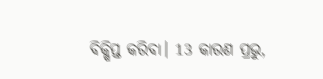ବିକ୍ଷିପ୍ତ କରିବା। 13 କାରଣ ପ୍ରଭୁ,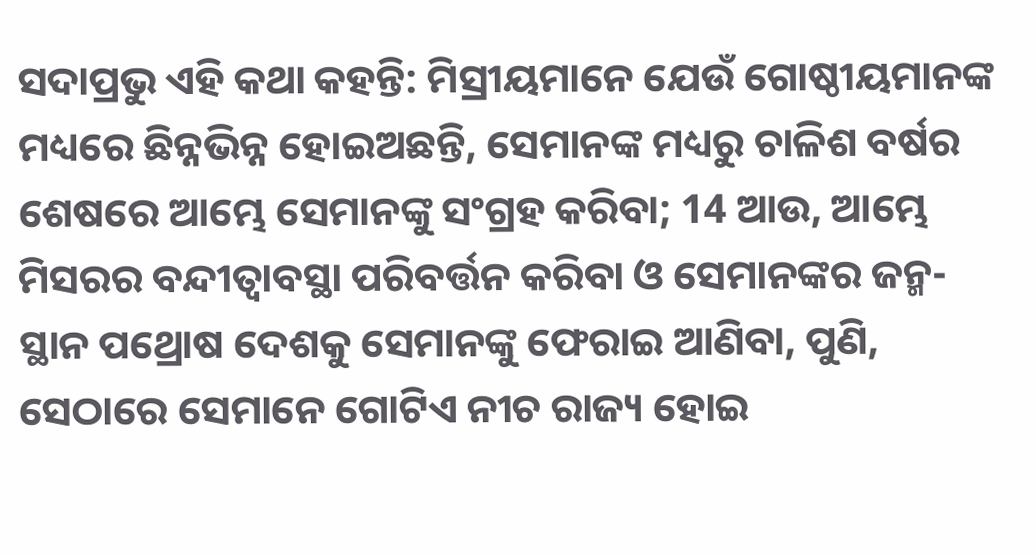ସଦାପ୍ରଭୁ ଏହି କଥା କହନ୍ତି: ମିସ୍ରୀୟମାନେ ଯେଉଁ ଗୋଷ୍ଠୀୟମାନଙ୍କ ମଧ୍ୟରେ ଛିନ୍ନଭିନ୍ନ ହୋଇଅଛନ୍ତି, ସେମାନଙ୍କ ମଧ୍ୟରୁ ଚାଳିଶ ବର୍ଷର ଶେଷରେ ଆମ୍ଭେ ସେମାନଙ୍କୁ ସଂଗ୍ରହ କରିବା; 14 ଆଉ, ଆମ୍ଭେ ମିସରର ବନ୍ଦୀତ୍ୱାବସ୍ଥା ପରିବର୍ତ୍ତନ କରିବା ଓ ସେମାନଙ୍କର ଜନ୍ମ-ସ୍ଥାନ ପଥ୍ରୋଷ ଦେଶକୁ ସେମାନଙ୍କୁ ଫେରାଇ ଆଣିବା, ପୁଣି, ସେଠାରେ ସେମାନେ ଗୋଟିଏ ନୀଚ ରାଜ୍ୟ ହୋଇ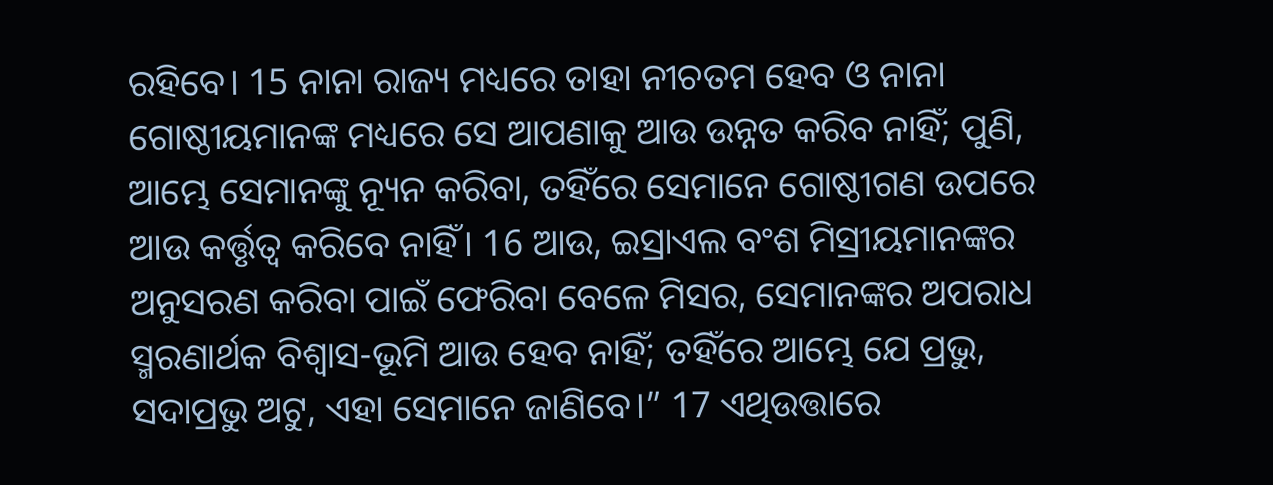ରହିବେ। 15 ନାନା ରାଜ୍ୟ ମଧ୍ୟରେ ତାହା ନୀଚତମ ହେବ ଓ ନାନା ଗୋଷ୍ଠୀୟମାନଙ୍କ ମଧ୍ୟରେ ସେ ଆପଣାକୁ ଆଉ ଉନ୍ନତ କରିବ ନାହିଁ; ପୁଣି, ଆମ୍ଭେ ସେମାନଙ୍କୁ ନ୍ୟୂନ କରିବା, ତହିଁରେ ସେମାନେ ଗୋଷ୍ଠୀଗଣ ଉପରେ ଆଉ କର୍ତ୍ତୃତ୍ୱ କରିବେ ନାହିଁ। 16 ଆଉ, ଇସ୍ରାଏଲ ବଂଶ ମିସ୍ରୀୟମାନଙ୍କର ଅନୁସରଣ କରିବା ପାଇଁ ଫେରିବା ବେଳେ ମିସର, ସେମାନଙ୍କର ଅପରାଧ ସ୍ମରଣାର୍ଥକ ବିଶ୍ୱାସ-ଭୂମି ଆଉ ହେବ ନାହିଁ; ତହିଁରେ ଆମ୍ଭେ ଯେ ପ୍ରଭୁ, ସଦାପ୍ରଭୁ ଅଟୁ, ଏହା ସେମାନେ ଜାଣିବେ।” 17 ଏଥିଉତ୍ତାରେ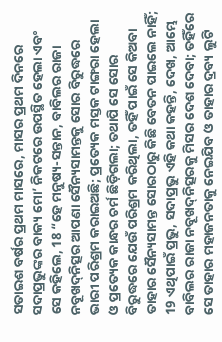ସତାଇଶ ବର୍ଷର ପ୍ରଥମ ମାସରେ, ମାସର ପ୍ରଥମ ଦିନରେ ସଦାପ୍ରଭୁଙ୍କର ବାକ୍ୟ ମୋ’ ନିକଟରେ ଉପସ୍ଥିତ ହେଲା ଏବଂ ସେ କହିଲେ, 18 “ହେ ମନୁଷ୍ୟ-ସନ୍ତାନ, ବାବିଲର ରାଜା ନବୂଖଦ୍‍ନିତ୍ସର ଆପଣା ସୈନ୍ୟସାମନ୍ତକୁ ସୋର ବିରୁଦ୍ଧରେ ଭାରୀ ପରିଶ୍ରମ କରାଇଅଛି; ପ୍ରତ୍ୟେକ ମସ୍ତକ ଟାଙ୍ଗରା ହେଲା ଓ ପ୍ରତ୍ୟେକ କାନ୍ଧର ଚର୍ମ ଛିଡ଼ିଗଲା; ତଥାପି ସେ ସୋର ବିରୁଦ୍ଧରେ ଯେଉଁ ପରିଶ୍ରମ କରିଥିଲା, ତହିଁ ପାଇଁ ସେ କିଅବା ତାହାର ସୈନ୍ୟସାମନ୍ତ ସୋରଠାରୁ କିଛି ବେତନ ପାଇଲେ ନାହିଁ; 19 ଏଥିପାଇଁ ପ୍ରଭୁ, ସଦାପ୍ରଭୁ ଏହି କଥା କହନ୍ତି, ଦେଖ, ଆମ୍ଭେ ବାବିଲର ରାଜା ନବୂଖଦ୍‍ନିତ୍ସରକୁ ମିସର ଦେଶ ଦେବା; ତହିଁରେ ସେ ତାହାର ମହାଜନତାକୁ ନେଇଯିବ ଓ ତାହାର ଦ୍ରବ୍ୟ ଲୁଟି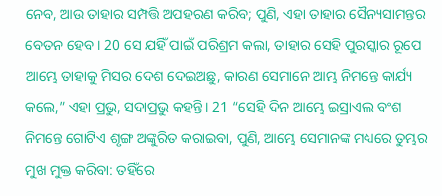ନେବ, ଆଉ ତାହାର ସମ୍ପତ୍ତି ଅପହରଣ କରିବ; ପୁଣି, ଏହା ତାହାର ସୈନ୍ୟସାମନ୍ତର ବେତନ ହେବ। 20 ସେ ଯହିଁ ପାଇଁ ପରିଶ୍ରମ କଲା, ତାହାର ସେହି ପୁରସ୍କାର ରୂପେ ଆମ୍ଭେ ତାହାକୁ ମିସର ଦେଶ ଦେଇଅଛୁ, କାରଣ ସେମାନେ ଆମ୍ଭ ନିମନ୍ତେ କାର୍ଯ୍ୟ କଲେ,” ଏହା ପ୍ରଭୁ, ସଦାପ୍ରଭୁ କହନ୍ତି। 21 “ସେହି ଦିନ ଆମ୍ଭେ ଇସ୍ରାଏଲ ବଂଶ ନିମନ୍ତେ ଗୋଟିଏ ଶୃଙ୍ଗ ଅଙ୍କୁରିତ କରାଇବା, ପୁଣି, ଆମ୍ଭେ ସେମାନଙ୍କ ମଧ୍ୟରେ ତୁମ୍ଭର ମୁଖ ମୁକ୍ତ କରିବା: ତହିଁରେ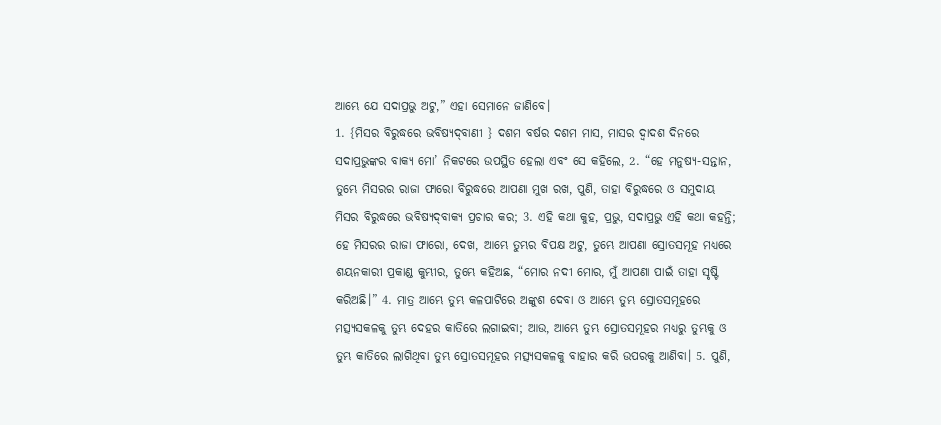ଆମ୍ଭେ ଯେ ସଦାପ୍ରଭୁ ଅଟୁ,” ଏହା ସେମାନେ ଜାଣିବେ।
1. {ମିସର ବିରୁଦ୍ଧରେ ଭବିଷ୍ୟଦ୍‍ବାଣୀ } ଦଶମ ବର୍ଷର ଦଶମ ମାସ, ମାସର ଦ୍ୱାଦଶ ଦିନରେ ସଦାପ୍ରଭୁଙ୍କର ବାକ୍ୟ ମୋ’ ନିକଟରେ ଉପସ୍ଥିତ ହେଲା ଏବଂ ସେ କହିଲେ, 2. “ହେ ମନୁଷ୍ୟ-ସନ୍ତାନ, ତୁମ୍ଭେ ମିସରର ରାଜା ଫାରୋ ବିରୁଦ୍ଧରେ ଆପଣା ମୁଖ ରଖ, ପୁଣି, ତାହା ବିରୁଦ୍ଧରେ ଓ ସମୁଦାୟ ମିସର ବିରୁଦ୍ଧରେ ଭବିଷ୍ୟଦ୍‍ବାକ୍ୟ ପ୍ରଚାର କର; 3. ଏହି କଥା କୁହ, ପ୍ରଭୁ, ସଦାପ୍ରଭୁ ଏହି କଥା କହନ୍ତି; ହେ ମିସରର ରାଜା ଫାରୋ, ଦେଖ, ଆମ୍ଭେ ତୁମ୍ଭର ବିପକ୍ଷ ଅଟୁ, ତୁମ୍ଭେ ଆପଣା ସ୍ରୋତସମୂହ ମଧ୍ୟରେ ଶୟନକାରୀ ପ୍ରକାଣ୍ଡ କୁମ୍ଭୀର, ତୁମ୍ଭେ କହିଅଛ, “ମୋର ନଦୀ ମୋର, ମୁଁ ଆପଣା ପାଇଁ ତାହା ସୃଷ୍ଟି କରିଅଛି।” 4. ମାତ୍ର ଆମ୍ଭେ ତୁମ୍ଭ କଳପାଟିରେ ଅଙ୍କୁଶ ଦେବା ଓ ଆମ୍ଭେ ତୁମ୍ଭ ସ୍ରୋତସମୂହରେ ମତ୍ସ୍ୟସକଳକୁ ତୁମ୍ଭ ଦେହର କାତିରେ ଲଗାଇବା; ଆଉ, ଆମ୍ଭେ ତୁମ୍ଭ ସ୍ରୋତସମୂହର ମଧ୍ୟରୁ ତୁମ୍ଭକୁ ଓ ତୁମ୍ଭ କାତିରେ ଲାଗିଥିବା ତୁମ୍ଭ ସ୍ରୋତସମୂହର ମତ୍ସ୍ୟସକଳକୁ ବାହାର କରି ଉପରକୁ ଆଣିବା। 5. ପୁଣି,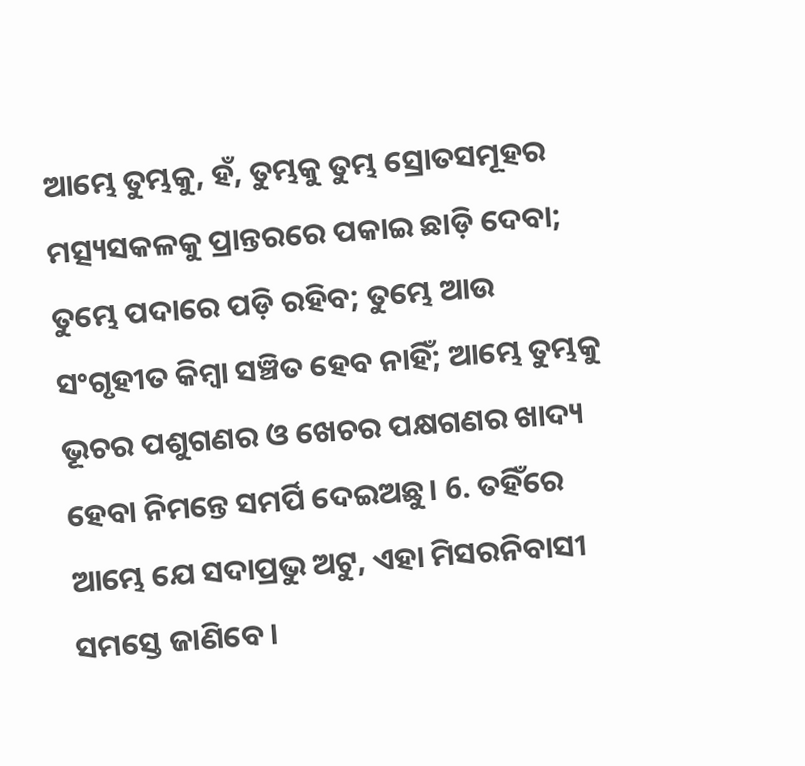ଆମ୍ଭେ ତୁମ୍ଭକୁ, ହଁ, ତୁମ୍ଭକୁ ତୁମ୍ଭ ସ୍ରୋତସମୂହର ମତ୍ସ୍ୟସକଳକୁ ପ୍ରାନ୍ତରରେ ପକାଇ ଛାଡ଼ି ଦେବା; ତୁମ୍ଭେ ପଦାରେ ପଡ଼ି ରହିବ; ତୁମ୍ଭେ ଆଉ ସଂଗୃହୀତ କିମ୍ବା ସଞ୍ଚିତ ହେବ ନାହିଁ; ଆମ୍ଭେ ତୁମ୍ଭକୁ ଭୂଚର ପଶୁଗଣର ଓ ଖେଚର ପକ୍ଷଗଣର ଖାଦ୍ୟ ହେବା ନିମନ୍ତେ ସମର୍ପି ଦେଇଅଛୁ। 6. ତହିଁରେ ଆମ୍ଭେ ଯେ ସଦାପ୍ରଭୁ ଅଟୁ, ଏହା ମିସରନିବାସୀ ସମସ୍ତେ ଜାଣିବେ।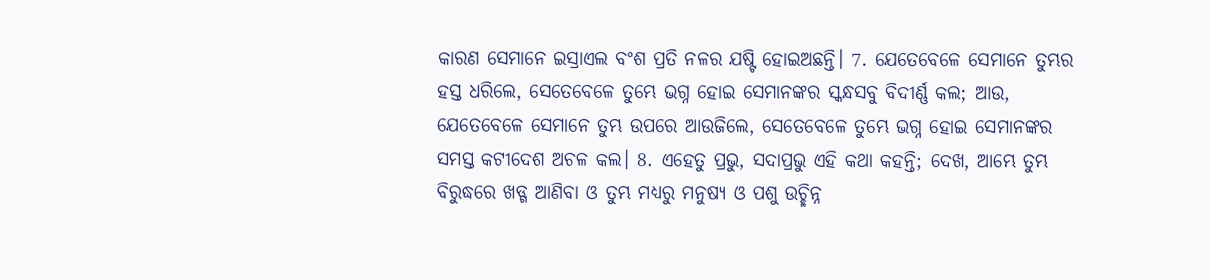କାରଣ ସେମାନେ ଇସ୍ରାଏଲ ବଂଶ ପ୍ରତି ନଳର ଯଷ୍ଟି ହୋଇଅଛନ୍ତି। 7. ଯେତେବେଳେ ସେମାନେ ତୁମ୍ଭର ହସ୍ତ ଧରିଲେ, ସେତେବେଳେ ତୁମ୍ଭେ ଭଗ୍ନ ହୋଇ ସେମାନଙ୍କର ସ୍କନ୍ଧସବୁ ବିଦୀର୍ଣ୍ଣ କଲ; ଆଉ, ଯେତେବେଳେ ସେମାନେ ତୁମ୍ଭ ଉପରେ ଆଉଜିଲେ, ସେତେବେଳେ ତୁମ୍ଭେ ଭଗ୍ନ ହୋଇ ସେମାନଙ୍କର ସମସ୍ତ କଟୀଦେଶ ଅଚଳ କଲ। 8. ଏହେତୁ ପ୍ରଭୁ, ସଦାପ୍ରଭୁ ଏହି କଥା କହନ୍ତି; ଦେଖ, ଆମ୍ଭେ ତୁମ୍ଭ ବିରୁଦ୍ଧରେ ଖଡ୍ଗ ଆଣିବା ଓ ତୁମ୍ଭ ମଧ୍ୟରୁ ମନୁଷ୍ୟ ଓ ପଶୁ ଉଚ୍ଛିନ୍ନ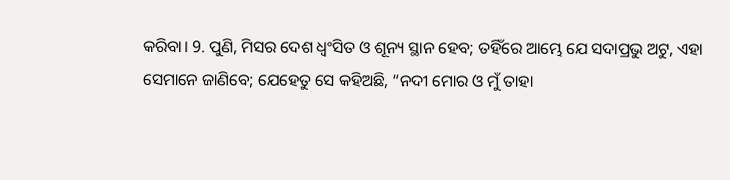କରିବା। 9. ପୁଣି, ମିସର ଦେଶ ଧ୍ୱଂସିତ ଓ ଶୂନ୍ୟ ସ୍ଥାନ ହେବ; ତହିଁରେ ଆମ୍ଭେ ଯେ ସଦାପ୍ରଭୁ ଅଟୁ, ଏହା ସେମାନେ ଜାଣିବେ; ଯେହେତୁ ସେ କହିଅଛି, “ନଦୀ ମୋର ଓ ମୁଁ ତାହା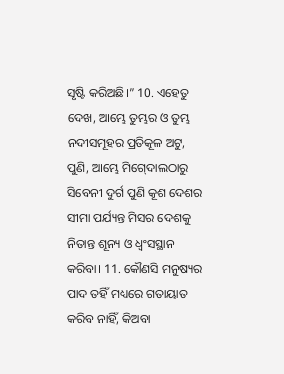ସୃଷ୍ଟି କରିଅଛି।” 10. ଏହେତୁ ଦେଖ, ଆମ୍ଭେ ତୁମ୍ଭର ଓ ତୁମ୍ଭ ନଦୀସମୂହର ପ୍ରତିକୂଳ ଅଟୁ, ପୁଣି, ଆମ୍ଭେ ମିଗ୍‍ଦୋଲଠାରୁ ସିବେନୀ ଦୁର୍ଗ ପୁଣି କୂଶ ଦେଶର ସୀମା ପର୍ଯ୍ୟନ୍ତ ମିସର ଦେଶକୁ ନିତାନ୍ତ ଶୂନ୍ୟ ଓ ଧ୍ୱଂସସ୍ଥାନ କରିବା। 11. କୌଣସି ମନୁଷ୍ୟର ପାଦ ତହିଁ ମଧ୍ୟରେ ଗତାୟାତ କରିବ ନାହିଁ, କିଅବା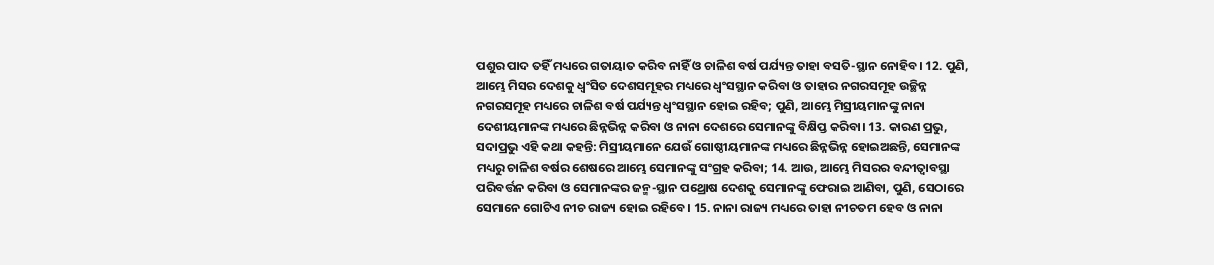ପଶୁର ପାଦ ତହିଁ ମଧ୍ୟରେ ଗତାୟାତ କରିବ ନାହିଁ ଓ ଚାଳିଶ ବର୍ଷ ପର୍ଯ୍ୟନ୍ତ ତାହା ବସତି-ସ୍ଥାନ ନୋହିବ। 12. ପୁଣି, ଆମ୍ଭେ ମିସର ଦେଶକୁ ଧ୍ୱଂସିତ ଦେଶସମୂହର ମଧ୍ୟରେ ଧ୍ୱଂସସ୍ଥାନ କରିବା ଓ ତାହାର ନଗରସମୂହ ଉଚ୍ଛିନ୍ନ ନଗରସମୂହ ମଧ୍ୟରେ ଚାଳିଶ ବର୍ଷ ପର୍ଯ୍ୟନ୍ତ ଧ୍ୱଂସସ୍ଥାନ ହୋଇ ରହିବ; ପୁଣି, ଆମ୍ଭେ ମିସ୍ରୀୟମାନଙ୍କୁ ନାନା ଦେଶୀୟମାନଙ୍କ ମଧ୍ୟରେ ଛିନ୍ନଭିନ୍ନ କରିବା ଓ ନାନା ଦେଶରେ ସେମାନଙ୍କୁ ବିକ୍ଷିପ୍ତ କରିବା। 13. କାରଣ ପ୍ରଭୁ, ସଦାପ୍ରଭୁ ଏହି କଥା କହନ୍ତି: ମିସ୍ରୀୟମାନେ ଯେଉଁ ଗୋଷ୍ଠୀୟମାନଙ୍କ ମଧ୍ୟରେ ଛିନ୍ନଭିନ୍ନ ହୋଇଅଛନ୍ତି, ସେମାନଙ୍କ ମଧ୍ୟରୁ ଚାଳିଶ ବର୍ଷର ଶେଷରେ ଆମ୍ଭେ ସେମାନଙ୍କୁ ସଂଗ୍ରହ କରିବା; 14. ଆଉ, ଆମ୍ଭେ ମିସରର ବନ୍ଦୀତ୍ୱାବସ୍ଥା ପରିବର୍ତ୍ତନ କରିବା ଓ ସେମାନଙ୍କର ଜନ୍ମ-ସ୍ଥାନ ପଥ୍ରୋଷ ଦେଶକୁ ସେମାନଙ୍କୁ ଫେରାଇ ଆଣିବା, ପୁଣି, ସେଠାରେ ସେମାନେ ଗୋଟିଏ ନୀଚ ରାଜ୍ୟ ହୋଇ ରହିବେ। 15. ନାନା ରାଜ୍ୟ ମଧ୍ୟରେ ତାହା ନୀଚତମ ହେବ ଓ ନାନା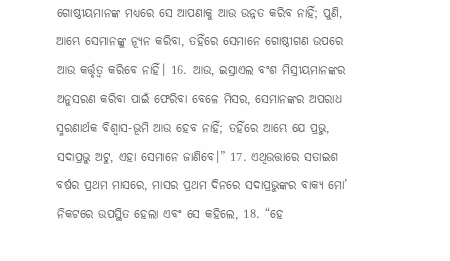ଗୋଷ୍ଠୀୟମାନଙ୍କ ମଧ୍ୟରେ ସେ ଆପଣାକୁ ଆଉ ଉନ୍ନତ କରିବ ନାହିଁ; ପୁଣି, ଆମ୍ଭେ ସେମାନଙ୍କୁ ନ୍ୟୂନ କରିବା, ତହିଁରେ ସେମାନେ ଗୋଷ୍ଠୀଗଣ ଉପରେ ଆଉ କର୍ତ୍ତୃତ୍ୱ କରିବେ ନାହିଁ। 16. ଆଉ, ଇସ୍ରାଏଲ ବଂଶ ମିସ୍ରୀୟମାନଙ୍କର ଅନୁସରଣ କରିବା ପାଇଁ ଫେରିବା ବେଳେ ମିସର, ସେମାନଙ୍କର ଅପରାଧ ସ୍ମରଣାର୍ଥକ ବିଶ୍ୱାସ-ଭୂମି ଆଉ ହେବ ନାହିଁ; ତହିଁରେ ଆମ୍ଭେ ଯେ ପ୍ରଭୁ, ସଦାପ୍ରଭୁ ଅଟୁ, ଏହା ସେମାନେ ଜାଣିବେ।” 17. ଏଥିଉତ୍ତାରେ ସତାଇଶ ବର୍ଷର ପ୍ରଥମ ମାସରେ, ମାସର ପ୍ରଥମ ଦିନରେ ସଦାପ୍ରଭୁଙ୍କର ବାକ୍ୟ ମୋ’ ନିକଟରେ ଉପସ୍ଥିତ ହେଲା ଏବଂ ସେ କହିଲେ, 18. “ହେ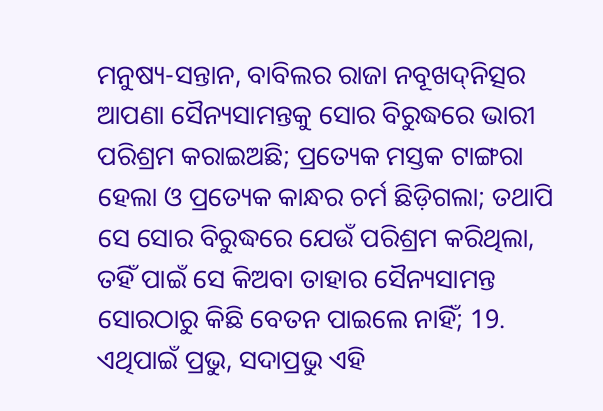ମନୁଷ୍ୟ-ସନ୍ତାନ, ବାବିଲର ରାଜା ନବୂଖଦ୍‍ନିତ୍ସର ଆପଣା ସୈନ୍ୟସାମନ୍ତକୁ ସୋର ବିରୁଦ୍ଧରେ ଭାରୀ ପରିଶ୍ରମ କରାଇଅଛି; ପ୍ରତ୍ୟେକ ମସ୍ତକ ଟାଙ୍ଗରା ହେଲା ଓ ପ୍ରତ୍ୟେକ କାନ୍ଧର ଚର୍ମ ଛିଡ଼ିଗଲା; ତଥାପି ସେ ସୋର ବିରୁଦ୍ଧରେ ଯେଉଁ ପରିଶ୍ରମ କରିଥିଲା, ତହିଁ ପାଇଁ ସେ କିଅବା ତାହାର ସୈନ୍ୟସାମନ୍ତ ସୋରଠାରୁ କିଛି ବେତନ ପାଇଲେ ନାହିଁ; 19. ଏଥିପାଇଁ ପ୍ରଭୁ, ସଦାପ୍ରଭୁ ଏହି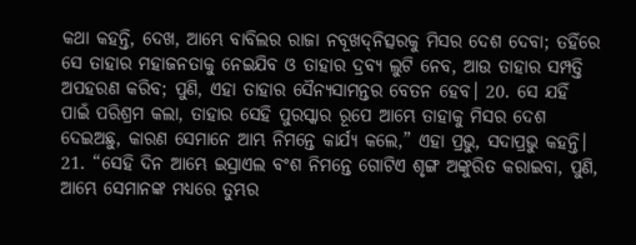କଥା କହନ୍ତି, ଦେଖ, ଆମ୍ଭେ ବାବିଲର ରାଜା ନବୂଖଦ୍‍ନିତ୍ସରକୁ ମିସର ଦେଶ ଦେବା; ତହିଁରେ ସେ ତାହାର ମହାଜନତାକୁ ନେଇଯିବ ଓ ତାହାର ଦ୍ରବ୍ୟ ଲୁଟି ନେବ, ଆଉ ତାହାର ସମ୍ପତ୍ତି ଅପହରଣ କରିବ; ପୁଣି, ଏହା ତାହାର ସୈନ୍ୟସାମନ୍ତର ବେତନ ହେବ। 20. ସେ ଯହିଁ ପାଇଁ ପରିଶ୍ରମ କଲା, ତାହାର ସେହି ପୁରସ୍କାର ରୂପେ ଆମ୍ଭେ ତାହାକୁ ମିସର ଦେଶ ଦେଇଅଛୁ, କାରଣ ସେମାନେ ଆମ୍ଭ ନିମନ୍ତେ କାର୍ଯ୍ୟ କଲେ,” ଏହା ପ୍ରଭୁ, ସଦାପ୍ରଭୁ କହନ୍ତି। 21. “ସେହି ଦିନ ଆମ୍ଭେ ଇସ୍ରାଏଲ ବଂଶ ନିମନ୍ତେ ଗୋଟିଏ ଶୃଙ୍ଗ ଅଙ୍କୁରିତ କରାଇବା, ପୁଣି, ଆମ୍ଭେ ସେମାନଙ୍କ ମଧ୍ୟରେ ତୁମ୍ଭର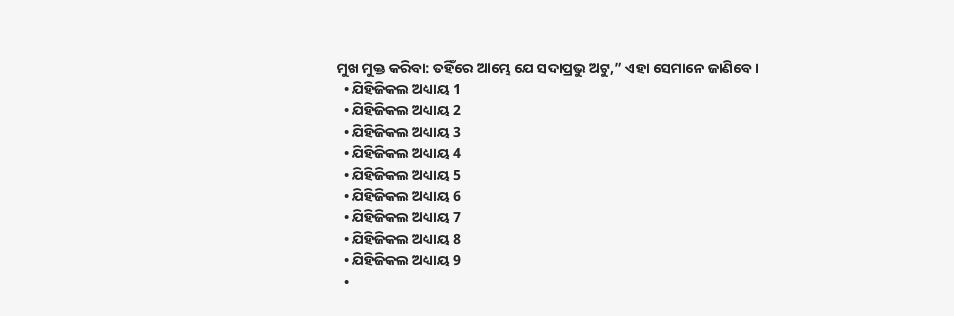ମୁଖ ମୁକ୍ତ କରିବା: ତହିଁରେ ଆମ୍ଭେ ଯେ ସଦାପ୍ରଭୁ ଅଟୁ,” ଏହା ସେମାନେ ଜାଣିବେ।
  • ଯିହିଜିକଲ ଅଧ୍ୟାୟ 1
  • ଯିହିଜିକଲ ଅଧ୍ୟାୟ 2
  • ଯିହିଜିକଲ ଅଧ୍ୟାୟ 3
  • ଯିହିଜିକଲ ଅଧ୍ୟାୟ 4
  • ଯିହିଜିକଲ ଅଧ୍ୟାୟ 5
  • ଯିହିଜିକଲ ଅଧ୍ୟାୟ 6
  • ଯିହିଜିକଲ ଅଧ୍ୟାୟ 7
  • ଯିହିଜିକଲ ଅଧ୍ୟାୟ 8
  • ଯିହିଜିକଲ ଅଧ୍ୟାୟ 9
  •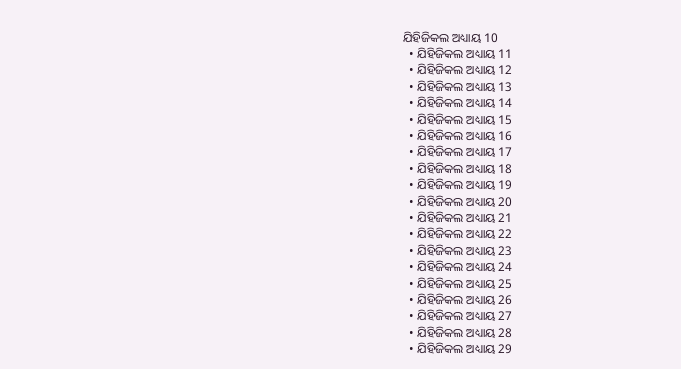ଯିହିଜିକଲ ଅଧ୍ୟାୟ 10
  • ଯିହିଜିକଲ ଅଧ୍ୟାୟ 11
  • ଯିହିଜିକଲ ଅଧ୍ୟାୟ 12
  • ଯିହିଜିକଲ ଅଧ୍ୟାୟ 13
  • ଯିହିଜିକଲ ଅଧ୍ୟାୟ 14
  • ଯିହିଜିକଲ ଅଧ୍ୟାୟ 15
  • ଯିହିଜିକଲ ଅଧ୍ୟାୟ 16
  • ଯିହିଜିକଲ ଅଧ୍ୟାୟ 17
  • ଯିହିଜିକଲ ଅଧ୍ୟାୟ 18
  • ଯିହିଜିକଲ ଅଧ୍ୟାୟ 19
  • ଯିହିଜିକଲ ଅଧ୍ୟାୟ 20
  • ଯିହିଜିକଲ ଅଧ୍ୟାୟ 21
  • ଯିହିଜିକଲ ଅଧ୍ୟାୟ 22
  • ଯିହିଜିକଲ ଅଧ୍ୟାୟ 23
  • ଯିହିଜିକଲ ଅଧ୍ୟାୟ 24
  • ଯିହିଜିକଲ ଅଧ୍ୟାୟ 25
  • ଯିହିଜିକଲ ଅଧ୍ୟାୟ 26
  • ଯିହିଜିକଲ ଅଧ୍ୟାୟ 27
  • ଯିହିଜିକଲ ଅଧ୍ୟାୟ 28
  • ଯିହିଜିକଲ ଅଧ୍ୟାୟ 29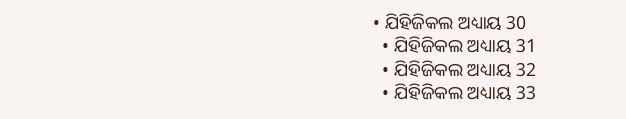• ଯିହିଜିକଲ ଅଧ୍ୟାୟ 30
  • ଯିହିଜିକଲ ଅଧ୍ୟାୟ 31
  • ଯିହିଜିକଲ ଅଧ୍ୟାୟ 32
  • ଯିହିଜିକଲ ଅଧ୍ୟାୟ 33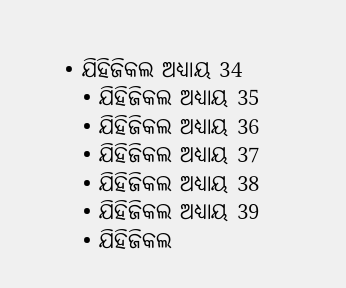• ଯିହିଜିକଲ ଅଧ୍ୟାୟ 34
  • ଯିହିଜିକଲ ଅଧ୍ୟାୟ 35
  • ଯିହିଜିକଲ ଅଧ୍ୟାୟ 36
  • ଯିହିଜିକଲ ଅଧ୍ୟାୟ 37
  • ଯିହିଜିକଲ ଅଧ୍ୟାୟ 38
  • ଯିହିଜିକଲ ଅଧ୍ୟାୟ 39
  • ଯିହିଜିକଲ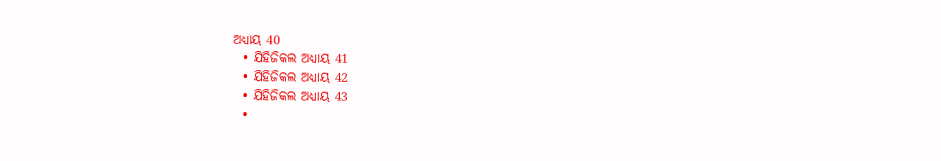ଅଧ୍ୟାୟ 40
  • ଯିହିଜିକଲ ଅଧ୍ୟାୟ 41
  • ଯିହିଜିକଲ ଅଧ୍ୟାୟ 42
  • ଯିହିଜିକଲ ଅଧ୍ୟାୟ 43
  •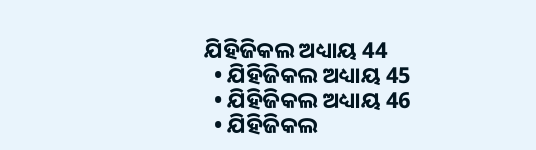ଯିହିଜିକଲ ଅଧ୍ୟାୟ 44
  • ଯିହିଜିକଲ ଅଧ୍ୟାୟ 45
  • ଯିହିଜିକଲ ଅଧ୍ୟାୟ 46
  • ଯିହିଜିକଲ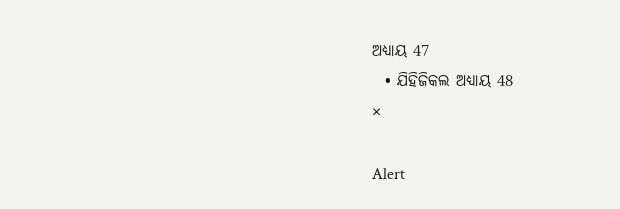ଅଧ୍ୟାୟ 47
  • ଯିହିଜିକଲ ଅଧ୍ୟାୟ 48
×

Alert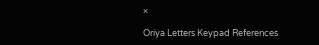×

Oriya Letters Keypad References